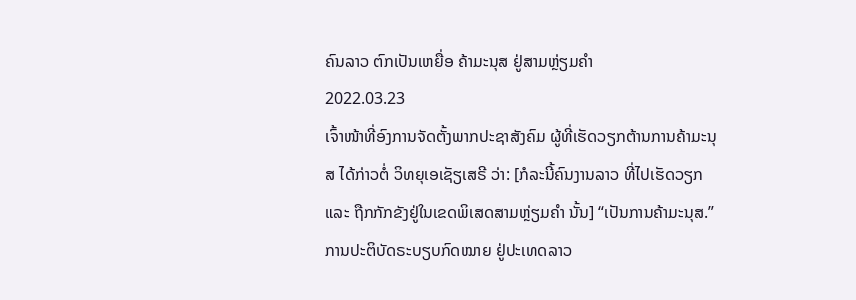ຄົນລາວ ຕົກເປັນເຫຍື່ອ ຄ້າມະນຸສ ຢູ່ສາມຫຼ່ຽມຄຳ
2022.03.23
ເຈົ້າໜ້າທີ່ອົງການຈັດຕັ້ງພາກປະຊາສັງຄົມ ຜູ້ທີ່ເຮັດວຽກຕ້ານການຄ້າມະນຸສ ໄດ້ກ່າວຕໍ່ ວິທຍຸເອເຊັຽເສຣີ ວ່າ: [ກໍລະນີ້ຄົນງານລາວ ທີ່ໄປເຮັດວຽກ ແລະ ຖືກກັກຂັງຢູ່ໃນເຂດພິເສດສາມຫຼ່ຽມຄຳ ນັ້ນ] “ເປັນການຄ້າມະນຸສ.”
ການປະຕິບັດຣະບຽບກົດໝາຍ ຢູ່ປະເທດລາວ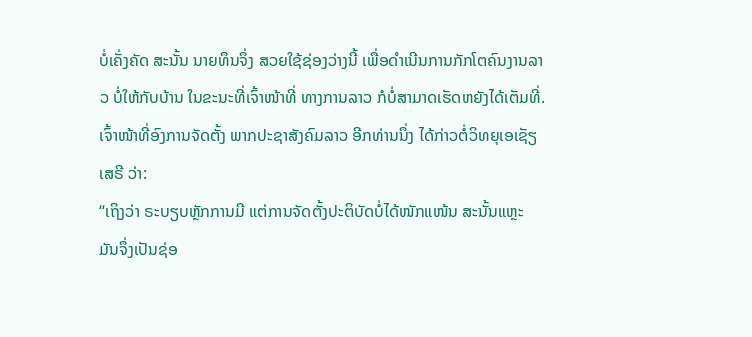ບໍ່ເຄັ່ງຄັດ ສະນັ້ນ ນາຍທຶນຈຶ່ງ ສວຍໃຊ້ຊ່ອງວ່າງນີ້ ເພື່ອດຳເນີນການກັກໂຕຄົນງານລາວ ບໍ່ໃຫ້ກັບບ້ານ ໃນຂະນະທີ່ເຈົ້າໜ້າທີ່ ທາງການລາວ ກໍບໍ່ສາມາດເຮັດຫຍັງໄດ້ເຕັມທີ່.
ເຈົ້າໜ້າທີ່ອົງການຈັດຕັ້ງ ພາກປະຊາສັງຄົມລາວ ອີກທ່ານນຶ່ງ ໄດ້ກ່າວຕໍ່ວິທຍຸເອເຊັຽເສຣີ ວ່າ:
“ເຖິງວ່າ ຣະບຽບຫຼັກການມີ ແຕ່ການຈັດຕັ້ງປະຕິບັດບໍ່ໄດ້ໜັກແໜ້ນ ສະນັ້ນແຫຼະ ມັນຈຶ່ງເປັນຊ່ອ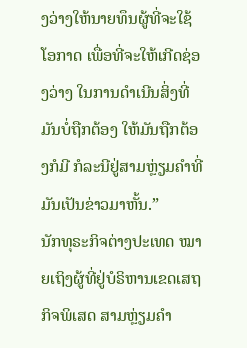ງວ່າງໃຫ້ນາຍທຶນຜູ້ທີ່ຈະໃຊ້ໂອກາດ ເພື່ອທີ່ຈະໃຫ້ເກີດຊ່ອງວ່າງ ໃນການດຳເນີນສິ່ງທີ່ມັນບໍ່ຖືກຕ້ອງ ໃຫ້ມັນຖືກຕ້ອງກໍມີ ກໍລະນີຢູ່ສາມຫຼ່ຽມຄຳທີ່ມັນເປັນຂ່າວມາຫັ້ນ.”
ນັກທຸຣະກິຈຕ່າງປະເທດ ໝາຍເຖິງຜູ້ທີ່ຢູ່ບໍຣິຫານເຂດເສຖກິຈພິເສດ ສາມຫຼ່ຽມຄຳ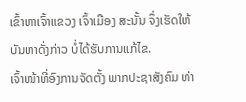ເຂົ້າຫາເຈົ້າແຂວງ ເຈົ້າເມືອງ ສະນັ້ນ ຈຶ່ງເຮັດໃຫ້ບັນຫາດັ່ງກ່າວ ບໍ່ໄດ້ຮັບການແກ້ໄຂ.
ເຈົ້າໜ້າທີ່ອົງການຈັດຕັ້ງ ພາກປະຊາສັງຄົມ ທ່າ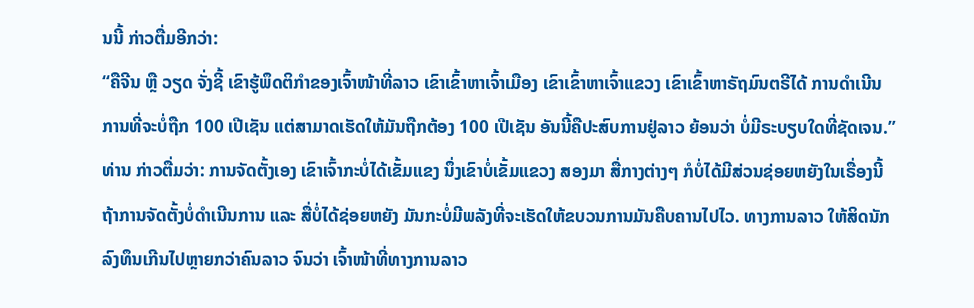ນນີ້ ກ່າວຕື່ມອີກວ່າ:
“ຄືຈີນ ຫຼື ວຽດ ຈັ່ງຊີ້ ເຂົາຮູ້ພຶດຕິກຳຂອງເຈົ້າໜ້າທີ່ລາວ ເຂົາເຂົ້າຫາເຈົ້າເມືອງ ເຂົາເຂົ້າຫາເຈົ້າແຂວງ ເຂົາເຂົ້າຫາຣັຖມົນຕຣີໄດ້ ການດຳເນີນການທີ່ຈະບໍ່ຖືກ 100 ເປີເຊັນ ແຕ່ສາມາດເຮັດໃຫ້ມັນຖືກຕ້ອງ 100 ເປີເຊັນ ອັນນີ້ຄືປະສົບການຢູ່ລາວ ຍ້ອນວ່າ ບໍ່ມີຣະບຽບໃດທີ່ຊັດເຈນ.”
ທ່ານ ກ່າວຕື່ມວ່າ: ການຈັດຕັ້ງເອງ ເຂົາເຈົ້າກະບໍ່ໄດ້ເຂັ້ມແຂງ ນຶ່ງເຂົາບໍ່ເຂັ້ມແຂວງ ສອງມາ ສື່ກາງຕ່າງໆ ກໍບໍ່ໄດ້ມີສ່ວນຊ່ອຍຫຍັງໃນເຣື່ອງນີ້ ຖ້າການຈັດຕັ້ງບໍ່ດຳເນີນການ ແລະ ສື່ບໍ່ໄດ້ຊ່ອຍຫຍັງ ມັນກະບໍ່ມີພລັງທີ່ຈະເຮັດໃຫ້ຂບວນການມັນຄືບຄານໄປໄວ. ທາງການລາວ ໃຫ້ສິດນັກລົງທຶນເກີນໄປຫຼາຍກວ່າຄົນລາວ ຈົນວ່າ ເຈົ້າໜ້າທີ່ທາງການລາວ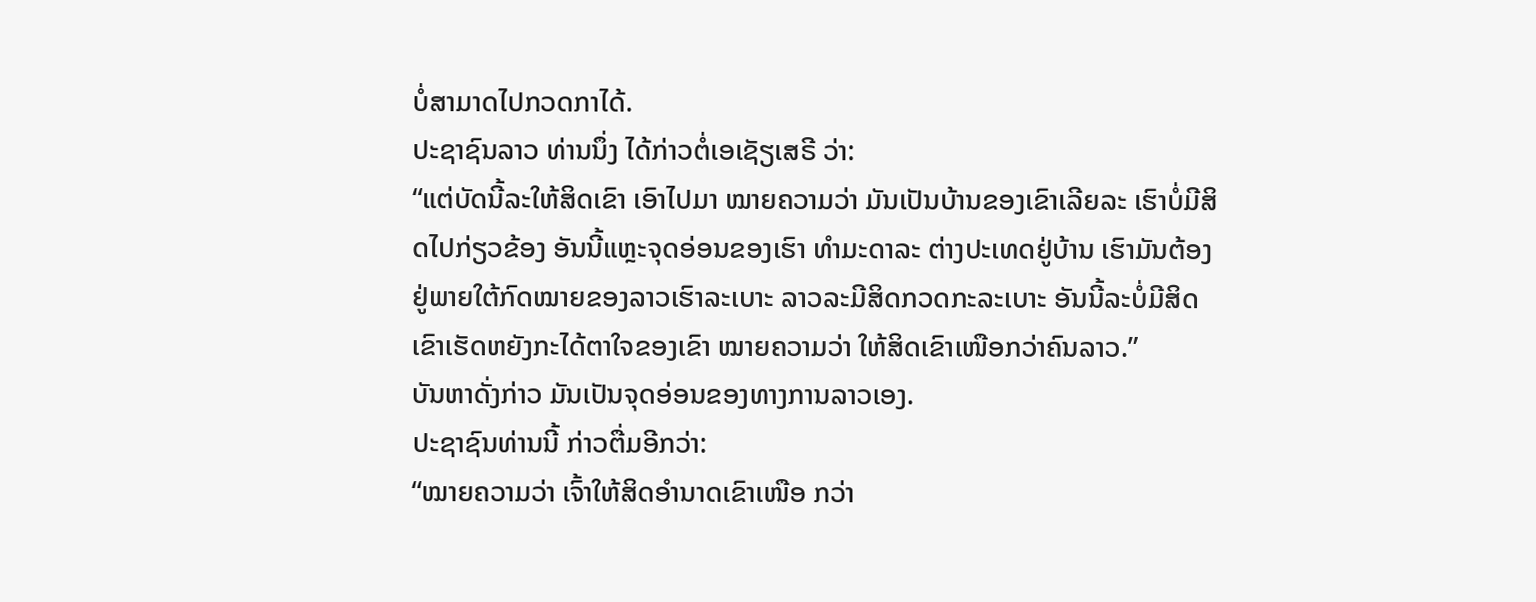ບໍ່ສາມາດໄປກວດກາໄດ້.
ປະຊາຊົນລາວ ທ່ານນຶ່ງ ໄດ້ກ່າວຕໍ່ເອເຊັຽເສຣີ ວ່າ:
“ແຕ່ບັດນີ້ລະໃຫ້ສິດເຂົາ ເອົາໄປມາ ໝາຍຄວາມວ່າ ມັນເປັນບ້ານຂອງເຂົາເລີຍລະ ເຮົາບໍ່ມີສິດໄປກ່ຽວຂ້ອງ ອັນນີ້ແຫຼະຈຸດອ່ອນຂອງເຮົາ ທຳມະດາລະ ຕ່າງປະເທດຢູ່ບ້ານ ເຮົາມັນຕ້ອງຢູ່ພາຍໃຕ້ກົດໝາຍຂອງລາວເຮົາລະເບາະ ລາວລະມີສິດກວດກະລະເບາະ ອັນນີ້ລະບໍ່ມີສິດ ເຂົາເຮັດຫຍັງກະໄດ້ຕາໃຈຂອງເຂົາ ໝາຍຄວາມວ່າ ໃຫ້ສິດເຂົາເໜືອກວ່າຄົນລາວ.”
ບັນຫາດັ່ງກ່າວ ມັນເປັນຈຸດອ່ອນຂອງທາງການລາວເອງ.
ປະຊາຊົນທ່ານນີ້ ກ່າວຕື່ມອີກວ່າ:
“ໝາຍຄວາມວ່າ ເຈົ້າໃຫ້ສິດອຳນາດເຂົາເໜືອ ກວ່າ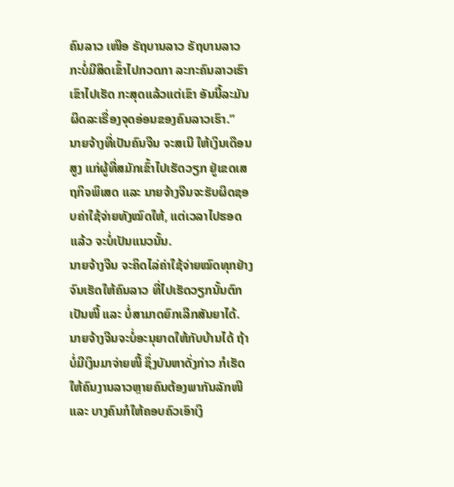ຄົນລາວ ເໜືອ ຣັຖບານລາວ ຣັຖບານລາວ ກະບໍ່ມີສິດເຂົ້າໄປກວດກາ ລະກະຄົນລາວເຮົາເຂົາໄປເຮັດ ກະສຸດແລ້ວແຕ່ເຂົາ ອັນນີ້ລະມັນຜິດລະເຣື່ອງຈຸດອ່ອນຂອງຄົນລາວເຮົາ.”
ນາຍຈ້າງທີ່ເປັນຄົນຈີນ ຈະສເນີ ໃຫ້ເງິນເດືອນສູງ ແກ່ຜູ້ທີ່ສມັກເຂົ້າໄປເຮັດວຽກ ຢູ່ເຂດເສຖກິຈພິເສດ ແລະ ນາຍຈ້າງຈີນຈະຮັບຜິດຊອບຄ່າໃຊ້ຈ່າຍທັງໝົດໃຫ້, ແຕ່ເວລາໄປຮອດແລ້ວ ຈະບໍ່ເປັນແນວນັ້ນ.
ນາຍຈ້າງຈີນ ຈະຄິດໄລ່ຄ່າໃຊ້ຈ່າຍໝົດທຸກຢ່າງ ຈົນເຮັດໃຫ້ຄົນລາວ ທີ່ໄປເຮັດວຽກນັ້ນຕົກເປັນໜີ້ ແລະ ບໍ່ສາມາດຍົກເລີກສັນຍາໄດ້.
ນາຍຈ້າງຈີນຈະບໍ່ອະນຸຍາດໃຫ້ກັບບ້ານໄດ້ ຖ້າບໍ່ມີເງິນມາຈ່າຍໜີ້ ຊຶ່ງບັນຫາດັ່ງກ່າວ ກໍເຮັດໃຫ້ຄົນງານລາວຫຼາຍຄົນຕ້ອງພາກັນລັກໜີ ແລະ ບາງຄົນກໍໃຫ້ຄອບຄົວເອົາເງິ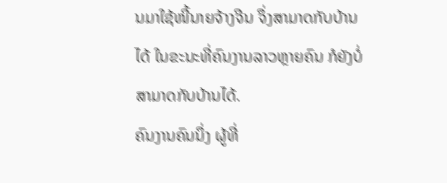ນມາໃຊ້ໜີ້ນາຍຈ້າງຈີນ ຈຶ່ງສາມາດກັບບ້ານໄດ້ ໃນຂະນະທີ່ຄົນງານລາວຫຼາຍຄົນ ກໍຍັງບໍ່ສາມາດກັບບ້ານໄດ້.
ຄົນງານຄົນນຶ່ງ ຜູ້ທີ່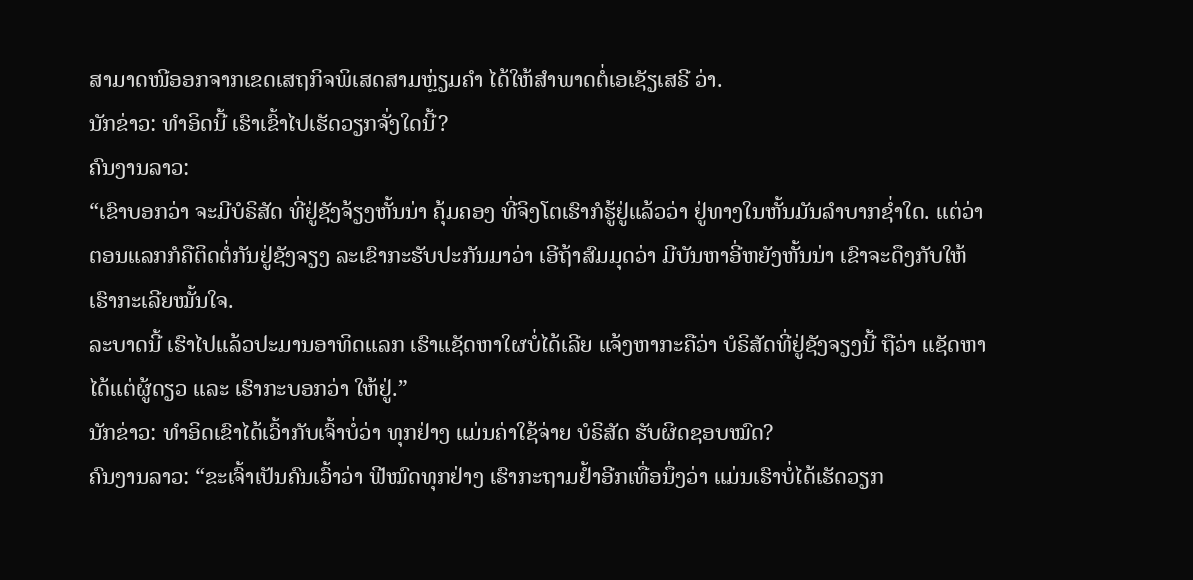ສາມາດໜີອອກຈາກເຂດເສຖກິຈພິເສດສາມຫຼ່ຽມຄຳ ໄດ້ໃຫ້ສຳພາດຕໍ່ເອເຊັຽເສຣີ ວ່າ.
ນັກຂ່າວ: ທຳອິດນີ້ ເຮົາເຂົ້າໄປເຮັດວຽກຈັ່ງໃດນີ້?
ຄົນງານລາວ:
“ເຂົາບອກວ່າ ຈະມີບໍຣິສັດ ທີ່ຢູ່ຊັງຈ້ຽງຫັ້ນນ່າ ຄຸ້ມຄອງ ທີ່ຈິງໂຕເຮົາກໍຮູ້ຢູ່ແລ້ວວ່າ ຢູ່ທາງໃນຫັ້ນມັນລຳບາກຊ່ຳໃດ. ແຕ່ວ່າ ຕອນແລກກໍຄືຕິດຕໍ່ກັນຢູ່ຊັງຈຽງ ລະເຂົາກະຮັບປະກັນມາວ່າ ເອີຖ້າສົມມຸດວ່າ ມີບັນຫາອີ່ຫຍັງຫັ້ນນ່າ ເຂົາຈະດຶງກັບໃຫ້ ເຮົາກະເລີຍໝັ້ນໃຈ.
ລະບາດນີ້ ເຮົາໄປແລ້ວປະມານອາທິດແລກ ເຮົາແຊັດຫາໃຜບໍ່ໄດ້ເລີຍ ແຈ້ງຫາກະຄືວ່າ ບໍຣິສັດທີ່ຢູ່ຊັງຈຽງນີ້ ຖືວ່າ ແຊັດຫາໄດ້ແຕ່ຜູ້ດຽວ ແລະ ເຮົາກະບອກວ່າ ໃຫ້ຢູ່.”
ນັກຂ່າວ: ທຳອິດເຂົາໄດ້ເວົ້າກັບເຈົ້າບໍ່ວ່າ ທຸກຢ່າງ ແມ່ນຄ່າໃຊ້ຈ່າຍ ບໍຣິສັດ ຮັບຜິດຊອບໝົດ?
ຄົນງານລາວ: “ຂະເຈົ້າເປັນຄົນເວົ້າວ່າ ຟີໝົດທຸກຢ່າງ ເຮົາກະຖາມຢ້ຳອີກເທື່ອນຶ່ງວ່າ ແມ່ນເຮົາບໍ່ໄດ້ເຮັດວຽກ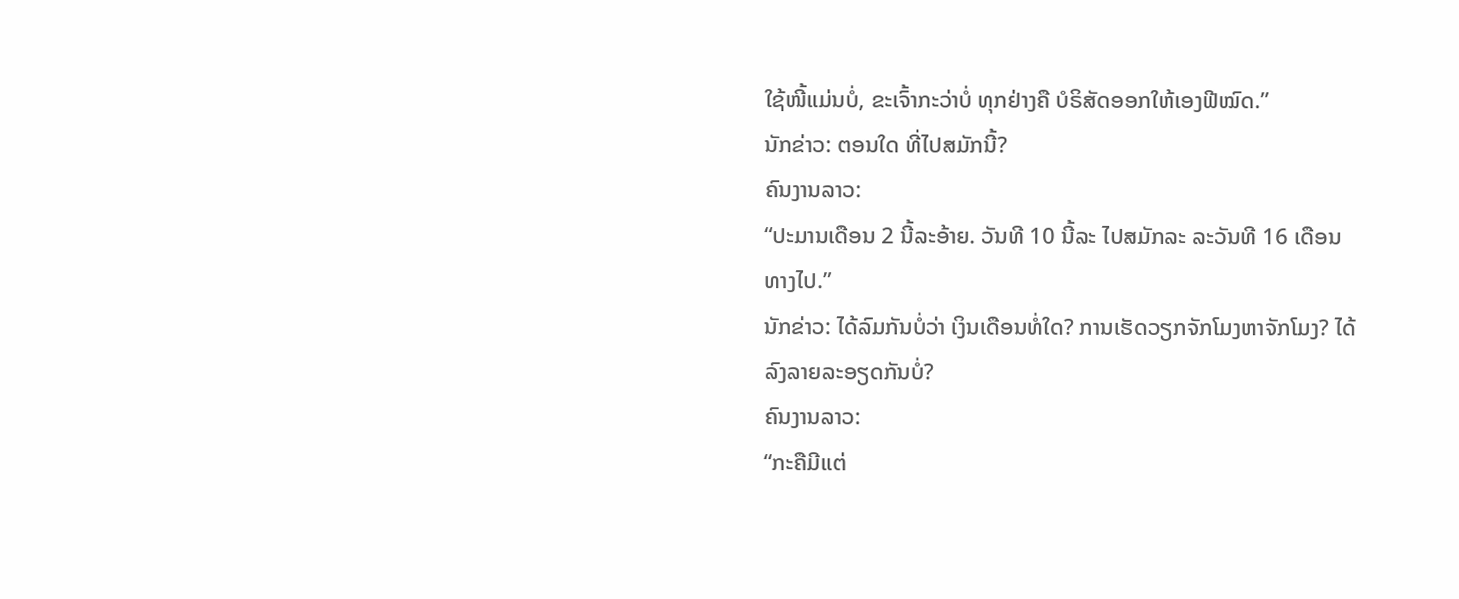ໃຊ້ໜີ້ແມ່ນບໍ່, ຂະເຈົ້າກະວ່າບໍ່ ທຸກຢ່າງຄື ບໍຣິສັດອອກໃຫ້ເອງຟີໝົດ.”
ນັກຂ່າວ: ຕອນໃດ ທີ່ໄປສມັກນີ້?
ຄົນງານລາວ:
“ປະມານເດືອນ 2 ນີ້ລະອ້າຍ. ວັນທີ 10 ນີ້ລະ ໄປສມັກລະ ລະວັນທີ 16 ເດືອນທາງໄປ.”
ນັກຂ່າວ: ໄດ້ລົມກັນບໍ່ວ່າ ເງິນເດືອນທໍ່ໃດ? ການເຮັດວຽກຈັກໂມງຫາຈັກໂມງ? ໄດ້ລົງລາຍລະອຽດກັນບໍ່?
ຄົນງານລາວ:
“ກະຄືມີແຕ່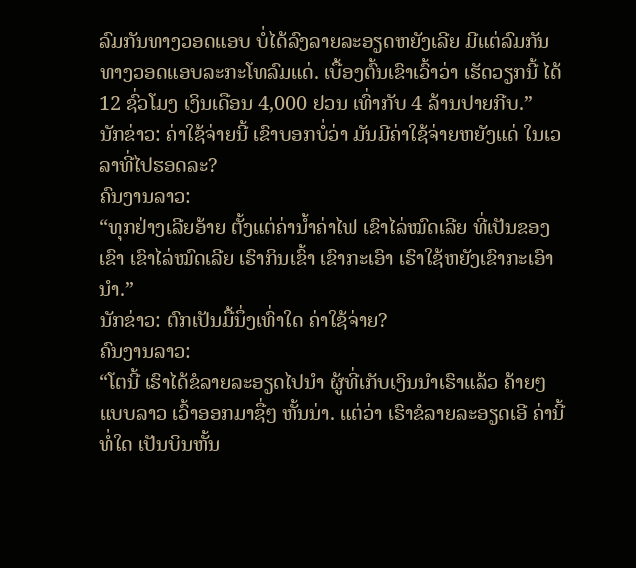ລົມກັນທາງວອດແອບ ບໍ່ໄດ້ລົງລາຍລະອຽດຫຍັງເລີຍ ມີແຕ່ລົມກັນທາງວອດແອບລະກະໂທລົມແດ່. ເບື້ອງຕົ້ນເຂົາເວົ້າວ່າ ເຮັດວຽກນີ້ ໄດ້ 12 ຊົ່ວໂມງ ເງິນເດືອນ 4,000 ຢວນ ເທົ່າກັບ 4 ລ້ານປາຍກີບ.”
ນັກຂ່າວ: ຄ່າໃຊ້ຈ່າຍນີ້ ເຂົາບອກບໍ່ວ່າ ມັນມີຄ່າໃຊ້ຈ່າຍຫຍັງແດ່ ໃນເວລາທີ່ໄປຮອດລະ?
ຄົນງານລາວ:
“ທຸກຢ່າງເລີຍອ້າຍ ຕັ້ງແຕ່ຄ່ານ້ຳຄ່າໄຟ ເຂົາໄລ່ໝົດເລີຍ ທີ່ເປັນຂອງເຂົາ ເຂົາໄລ່ໝົດເລີຍ ເຮົາກິນເຂົ້າ ເຂົາກະເອົາ ເຮົາໃຊ້ຫຍັງເຂົາກະເອົານຳ.”
ນັກຂ່າວ: ຕົກເປັນມື້ນຶ່ງເທົ່າໃດ ຄ່າໃຊ້ຈ່າຍ?
ຄົນງານລາວ:
“ໂຕນີ້ ເຮົາໄດ້ຂໍລາຍລະອຽດໄປນຳ ຜູ້ທີ່ເກັບເງິນນຳເຮົາແລ້ວ ຄ້າຍໆ ແບບລາວ ເວົ້າອອກມາຊື່ໆ ຫັ້ນນ່າ. ແຕ່ວ່າ ເຮົາຂໍລາຍລະອຽດເອີ ຄ່ານີ້ທໍ່ໃດ ເປັນບິນຫັ້ນ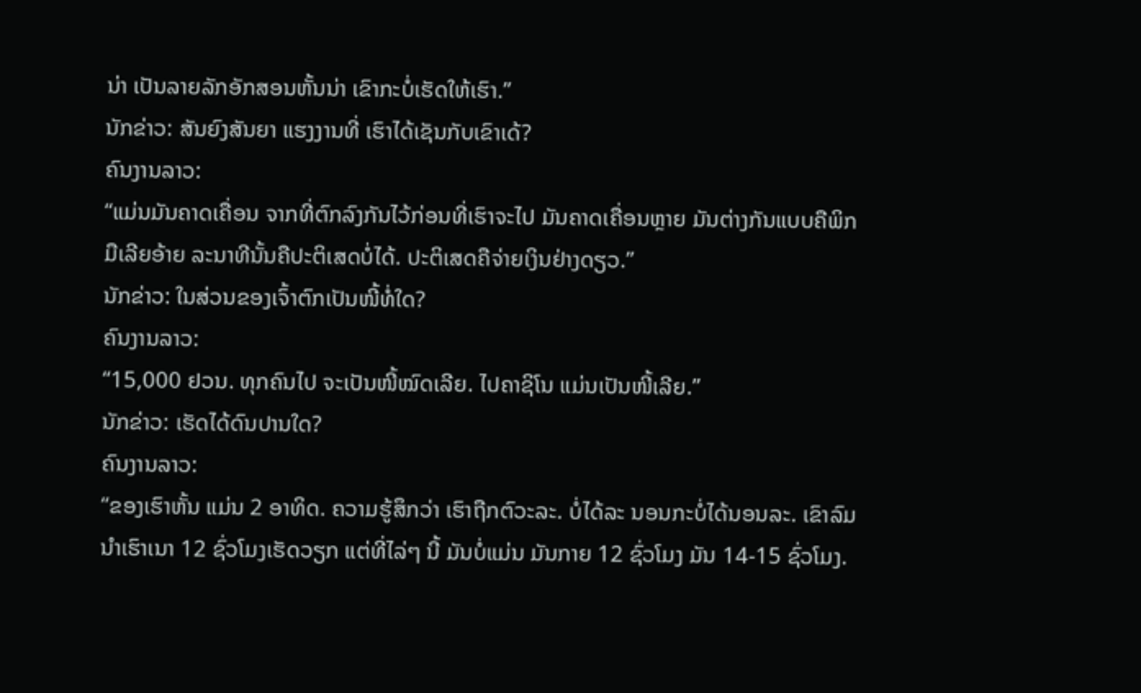ນ່າ ເປັນລາຍລັກອັກສອນຫັ້ນນ່າ ເຂົາກະບໍ່ເຮັດໃຫ້ເຮົາ.”
ນັກຂ່າວ: ສັນຍົງສັນຍາ ແຮງງານທີ່ ເຮົາໄດ້ເຊັນກັບເຂົາເດ້?
ຄົນງານລາວ:
“ແມ່ນມັນຄາດເຄື່ອນ ຈາກທີ່ຕົກລົງກັນໄວ້ກ່ອນທີ່ເຮົາຈະໄປ ມັນຄາດເຄື່ອນຫຼາຍ ມັນຕ່າງກັນແບບຄືພິກມືເລີຍອ້າຍ ລະນາທີນັ້ນຄືປະຕິເສດບໍ່ໄດ້. ປະຕິເສດຄືຈ່າຍເງິນຢ່າງດຽວ.”
ນັກຂ່າວ: ໃນສ່ວນຂອງເຈົ້າຕົກເປັນໜີ້ທໍ່ໃດ?
ຄົນງານລາວ:
“15,000 ຢວນ. ທຸກຄົນໄປ ຈະເປັນໜີ້ໝົດເລີຍ. ໄປຄາຊິໂນ ແມ່ນເປັນໜີ້ເລີຍ.”
ນັກຂ່າວ: ເຮັດໄດ້ດົນປານໃດ?
ຄົນງານລາວ:
“ຂອງເຮົາຫັ້ນ ແມ່ນ 2 ອາທິດ. ຄວາມຮູ້ສຶກວ່າ ເຮົາຖືກຕົວະລະ. ບໍ່ໄດ້ລະ ນອນກະບໍ່ໄດ້ນອນລະ. ເຂົາລົມນຳເຮົາເນາ 12 ຊົ່ວໂມງເຮັດວຽກ ແຕ່ທີ່ໄລ່ໆ ນີ້ ມັນບໍ່ແມ່ນ ມັນກາຍ 12 ຊົ່ວໂມງ ມັນ 14-15 ຊົ່ວໂມງ.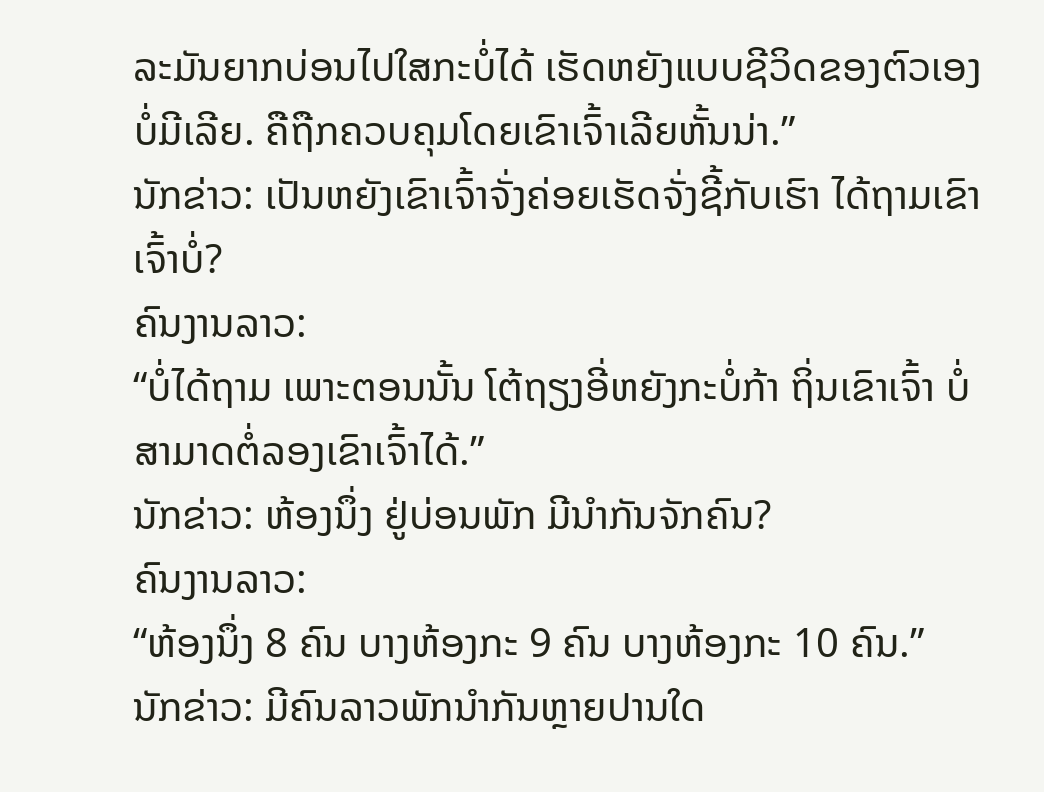ລະມັນຍາກບ່ອນໄປໃສກະບໍ່ໄດ້ ເຮັດຫຍັງແບບຊີວິດຂອງຕົວເອງບໍ່ມີເລີຍ. ຄືຖືກຄວບຄຸມໂດຍເຂົາເຈົ້າເລີຍຫັ້ນນ່າ.”
ນັກຂ່າວ: ເປັນຫຍັງເຂົາເຈົ້າຈັ່ງຄ່ອຍເຮັດຈັ່ງຊີ້ກັບເຮົາ ໄດ້ຖາມເຂົາເຈົ້າບໍ່?
ຄົນງານລາວ:
“ບໍ່ໄດ້ຖາມ ເພາະຕອນນັ້ນ ໂຕ້ຖຽງອີ່ຫຍັງກະບໍ່ກ້າ ຖິ່ນເຂົາເຈົ້າ ບໍ່ສາມາດຕໍ່ລອງເຂົາເຈົ້າໄດ້.”
ນັກຂ່າວ: ຫ້ອງນຶ່ງ ຢູ່ບ່ອນພັກ ມີນໍາກັນຈັກຄົນ?
ຄົນງານລາວ:
“ຫ້ອງນຶ່ງ 8 ຄົນ ບາງຫ້ອງກະ 9 ຄົນ ບາງຫ້ອງກະ 10 ຄົນ.”
ນັກຂ່າວ: ມີຄົນລາວພັກນຳກັນຫຼາຍປານໃດ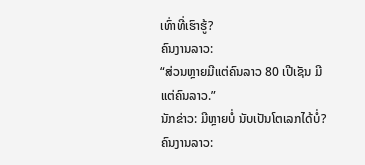ເທົ່າທີ່ເຮົາຮູ້?
ຄົນງານລາວ:
“ສ່ວນຫຼາຍມີແຕ່ຄົນລາວ 80 ເປີເຊັນ ມີແຕ່ຄົນລາວ.”
ນັກຂ່າວ: ມີຫຼາຍບໍ່ ນັບເປັນໂຕເລກໄດ້ບໍ່?
ຄົນງານລາວ: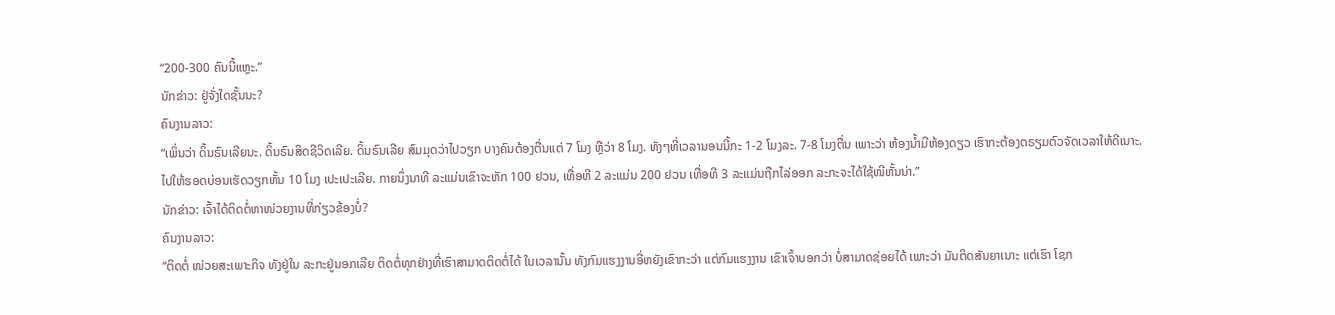“200-300 ຄົນນີ້ແຫຼະ.”
ນັກຂ່າວ: ຢູ່ຈັ່ງໃດຊັ້ນນະ?
ຄົນງານລາວ:
“ເພິ່ນວ່າ ດິ້ນຣົນເລີຍນະ. ດິ້ນຣົນສິດຊີວິດເລີຍ. ດິ້ນຣົນເລີຍ ສົມມຸດວ່າໄປວຽກ ບາງຄົນຕ້ອງຕື່ນແຕ່ 7 ໂມງ ຫຼືວ່າ 8 ໂມງ. ທັງໆທີ່ເວລານອນນີ້ກະ 1-2 ໂມງລະ. 7-8 ໂມງຕື່ນ ເພາະວ່າ ຫ້ອງນ້ຳມີຫ້ອງດຽວ ເຮົາກະຕ້ອງຕຣຽມຕົວຈັດເວລາໃຫ້ດີເນາະ. ໄປໃຫ້ຮອດບ່ອນເຮັດວຽກຫັ້ນ 10 ໂມງ ເປະເປະເລີຍ. ກາຍນຶ່ງນາທີ ລະແມ່ນເຂົາຈະຫັກ 100 ຢວນ, ເທື່ອທີ 2 ລະແມ່ນ 200 ຢວນ ເທື່ອທີ 3 ລະແມ່ນຖືກໄລ່ອອກ ລະກະຈະໄດ້ໃຊ້ໜີຫັ້ນນ່າ.”
ນັກຂ່າວ: ເຈົ້າໄດ້ຕິດຕໍ່ຫາໜ່ວຍງານທີ່ກ່ຽວຂ້ອງບໍ່?
ຄົນງານລາວ:
“ຕິດຕໍ່ ໜ່ວຍສະເພາະກິຈ ທັງຢູ່ໃນ ລະກະຢູ່ນອກເລີຍ ຕິດຕໍ່ທຸກຢ່າງທີ່ເຮົາສາມາດຕິດຕໍ່ໄດ້ ໃນເວລານັ້ນ ທັງກົມແຮງງານອີ່ຫຍັງເຂົາກະວ່າ ແຕ່ກົມແຮງງານ ເຂົາເຈົ້າບອກວ່າ ບໍ່ສາມາດຊ່ອຍໄດ້ ເພາະວ່າ ມັນຕິດສັນຍາເນາະ ແຕ່ເຮົາ ໂຊກ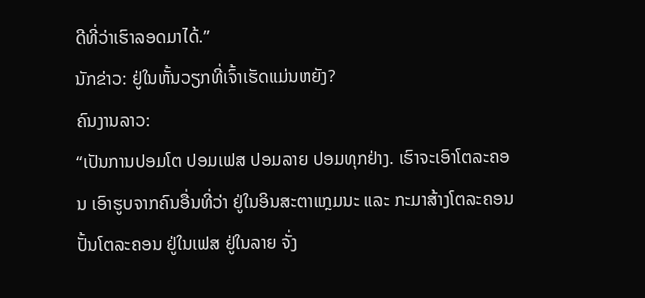ດີທີ່ວ່າເຮົາລອດມາໄດ້.”
ນັກຂ່າວ: ຢູ່ໃນຫັ້ນວຽກທີ່ເຈົ້າເຮັດແມ່ນຫຍັງ?
ຄົນງານລາວ:
“ເປັນການປອມໂຕ ປອມເຟສ ປອມລາຍ ປອມທຸກຢ່າງ. ເຮົາຈະເອົາໂຕລະຄອນ ເອົາຮູບຈາກຄົນອື່ນທີ່ວ່າ ຢູ່ໃນອິນສະຕາແກຼມນະ ແລະ ກະມາສ້າງໂຕລະຄອນ ປັ້ນໂຕລະຄອນ ຢູ່ໃນເຟສ ຢູ່ໃນລາຍ ຈັ່ງ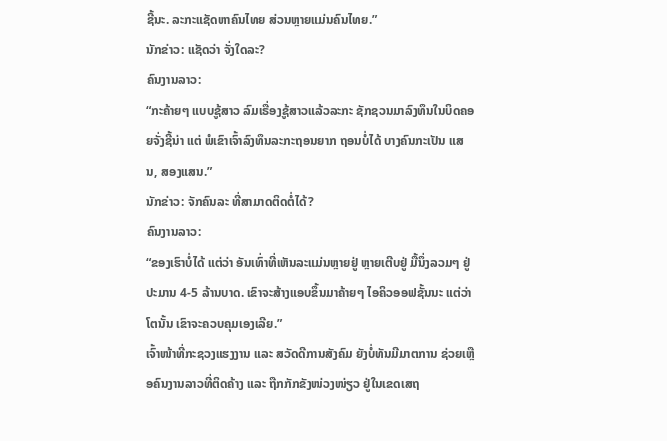ຊີ້ນະ. ລະກະແຊັດຫາຄົນໄທຍ ສ່ວນຫຼາຍແມ່ນຄົນໄທຍ.”
ນັກຂ່າວ: ແຊັດວ່າ ຈັ່ງໃດລະ?
ຄົນງານລາວ:
“ກະຄ້າຍໆ ແບບຊູ້ສາວ ລົມເຣື່ອງຊູ້ສາວແລ້ວລະກະ ຊັກຊວນມາລົງທຶນໃນບິດຄອຍຈັ່ງຊີ້ນ່າ ແຕ່ ພໍເຂົາເຈົ້າລົງທຶນລະກະຖອນຍາກ ຖອນບໍ່ໄດ້ ບາງຄົນກະເປັນ ແສນ, ສອງແສນ.”
ນັກຂ່າວ: ຈັກຄົນລະ ທີ່ສາມາດຕິດຕໍ່ໄດ້?
ຄົນງານລາວ:
“ຂອງເຮົາບໍ່ໄດ້ ແຕ່ວ່າ ອັນເທົ່າທີ່ເຫັນລະແມ່ນຫຼາຍຢູ່ ຫຼາຍເຕີບຢູ່ ມື້ນຶ່ງລວມໆ ຢູ່ປະມານ 4-5 ລ້ານບາດ. ເຂົາຈະສ້າງແອບຂຶ້ນມາຄ້າຍໆ ໄອຄິວອອຟຊັ້ນນະ ແຕ່ວ່າ ໂຕນັ້ນ ເຂົາຈະຄວບຄຸມເອງເລີຍ.”
ເຈົ້າໜ້າທີ່ກະຊວງແຮງງານ ແລະ ສວັດດີການສັງຄົມ ຍັງບໍ່ທັນມີມາຕການ ຊ່ວຍເຫຼືອຄົນງານລາວທີ່ຕິດຄ້າງ ແລະ ຖືກກັກຂັງໜ່ວງໜ່ຽວ ຢູ່ໃນເຂດເສຖ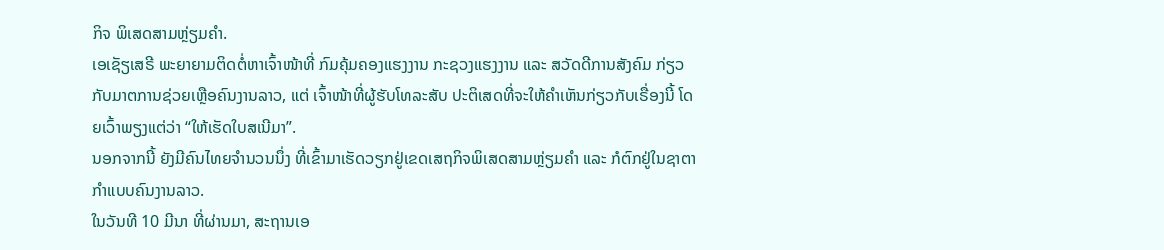ກິຈ ພິເສດສາມຫຼ່ຽມຄຳ.
ເອເຊັຽເສຣີ ພະຍາຍາມຕິດຕໍ່ຫາເຈົ້າໜ້າທີ່ ກົມຄຸ້ມຄອງແຮງງານ ກະຊວງແຮງງານ ແລະ ສວັດດີການສັງຄົມ ກ່ຽວກັບມາຕການຊ່ວຍເຫຼືອຄົນງານລາວ, ແຕ່ ເຈົ້າໜ້າທີ່ຜູ້ຮັບໂທລະສັບ ປະຕິເສດທີ່ຈະໃຫ້ຄຳເຫັນກ່ຽວກັບເຣື່ອງນີ້ ໂດຍເວົ້າພຽງແຕ່ວ່າ “ໃຫ້ເຮັດໃບສເນີມາ”.
ນອກຈາກນີ້ ຍັງມີຄົນໄທຍຈຳນວນນຶ່ງ ທີ່ເຂົ້າມາເຮັດວຽກຢູ່ເຂດເສຖກິຈພິເສດສາມຫຼ່ຽມຄຳ ແລະ ກໍຕົກຢູ່ໃນຊາຕາກຳແບບຄົນງານລາວ.
ໃນວັນທີ 10 ມີນາ ທີ່ຜ່ານມາ, ສະຖານເອ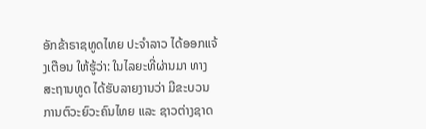ອັກຂ້າຣາຊທູດໄທຍ ປະຈຳລາວ ໄດ້ອອກແຈ້ງເຕືອນ ໃຫ້ຮູ້ວ່າ: ໃນໄລຍະທີ່ຜ່ານມາ ທາງສະຖານທູດ ໄດ້ຮັບລາຍງານວ່າ ມີຂະບວນການຕົວະຍົວະຄົນໄທຍ ແລະ ຊາວຕ່າງຊາດ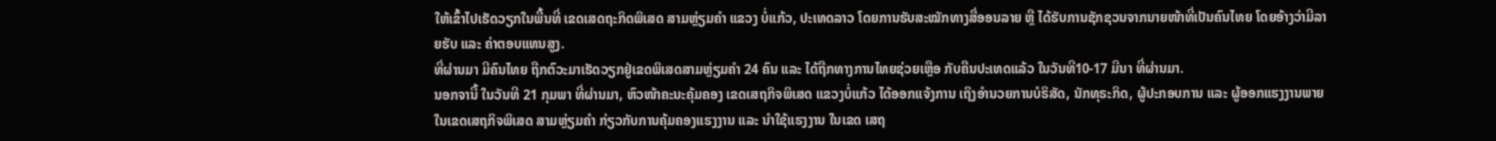ໃຫ້ເຂົ້າໄປເຮັດວຽກໃນພື້ນທີ່ ເຂດເສດຖະກິດພິເສດ ສາມຫຼ່ຽມຄຳ ແຂວງ ບໍ່ແກ້ວ, ປະເທດລາວ ໂດຍການຮັບສະໝັກທາງສື່ອອນລາຍ ຫຼື ໄດ້ຮັບການຊັກຊວນຈາກນາຍໜ້າທີ່ເປັນຄົນໄທຍ ໂດຍອ້າງວ່າມີລາຍຮັບ ແລະ ຄ່າຕອບແທນສູງ.
ທີ່ຜ່ານມາ ມີຄົນໄທຍ ຖືກຕົວະມາເຮັດວຽກຢູ່ເຂດພິເສດສາມຫຼ່ຽມຄຳ 24 ຄົນ ແລະ ໄດ້ຖືກທາງການໄທຍຊ່ວຍເຫຼືອ ກັບຄືນປະເທດແລ້ວ ໃນວັນທີ10-17 ມີນາ ທີ່ຜ່ານມາ.
ນອກຈານີ້ ໃນວັນທີ 21 ກຸມພາ ທີ່ຜ່ານມາ, ຫົວໜ້າຄະນະຄຸ້ມຄອງ ເຂດເສຖກິຈພິເສດ ແຂວງບໍ່ແກ້ວ ໄດ້ອອກແຈ້ງການ ເຖິງອຳນວຍການບໍຣິສັດ, ນັກທຸຣະກິດ, ຜູ້ປະກອບການ ແລະ ຜູ້ອອກແຮງງານພາຍໃນເຂດເສຖກິຈພິເສດ ສາມຫຼ່ຽມຄຳ ກ່ຽວກັບການຄຸ້ມຄອງແຮງງານ ແລະ ນຳໃຊ້ແຮງງານ ໃນເຂດ ເສຖ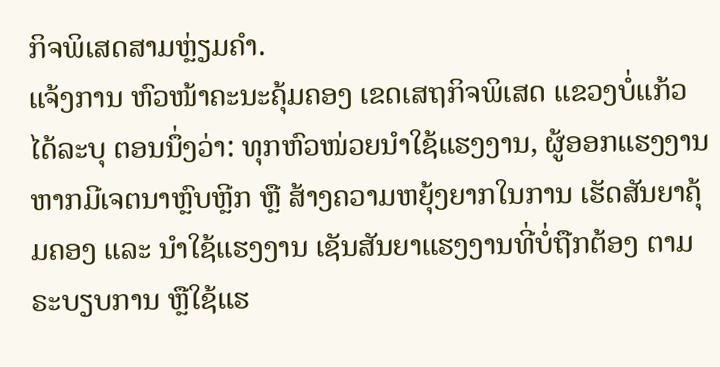ກິຈພິເສດສາມຫຼ່ຽມຄຳ.
ແຈ້ງການ ຫົວໜ້າຄະນະຄຸ້ມຄອງ ເຂດເສຖກິຈພິເສດ ແຂວງບໍ່ແກ້ວ ໄດ້ລະບຸ ຕອນນຶ່ງວ່າ: ທຸກຫົວໜ່ວຍນຳໃຊ້ແຮງງານ, ຜູ້ອອກແຮງງານຫາກມີເຈຕນາຫຼົບຫຼີກ ຫຼື ສ້າງຄວາມຫຍຸ້ງຍາກໃນການ ເຮັດສັນຍາຄຸ້ມຄອງ ແລະ ນຳໃຊ້ແຮງງານ ເຊັນສັນຍາແຮງງານທີ່ບໍ່ຖືກຕ້ອງ ຕາມຣະບຽບການ ຫຼືໃຊ້ແຮ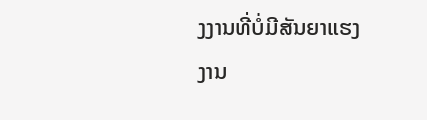ງງານທີ່ບໍ່ມີສັນຍາແຮງງານ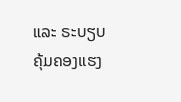ແລະ ຣະບຽບຄຸ້ມຄອງແຮງ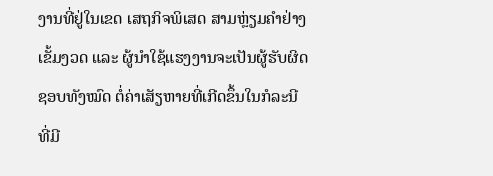ງານທີ່ຢູ່ໃນເຂດ ເສຖກິຈພິເສດ ສາມຫຼ່ຽມຄຳຢ່າງເຂັ້ມງວດ ແລະ ຜູ້ນຳໃຊ້ແຮງງານຈະເປັນຜູ້ຮັບຜິດຊອບທັງໝົດ ຕໍ່ຄ່າເສັຽຫາຍທີ່ເກີດຂຶ້ນໃນກໍລະນີ ທີ່ມີ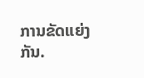ການຂັດແຍ່ງກັນ.